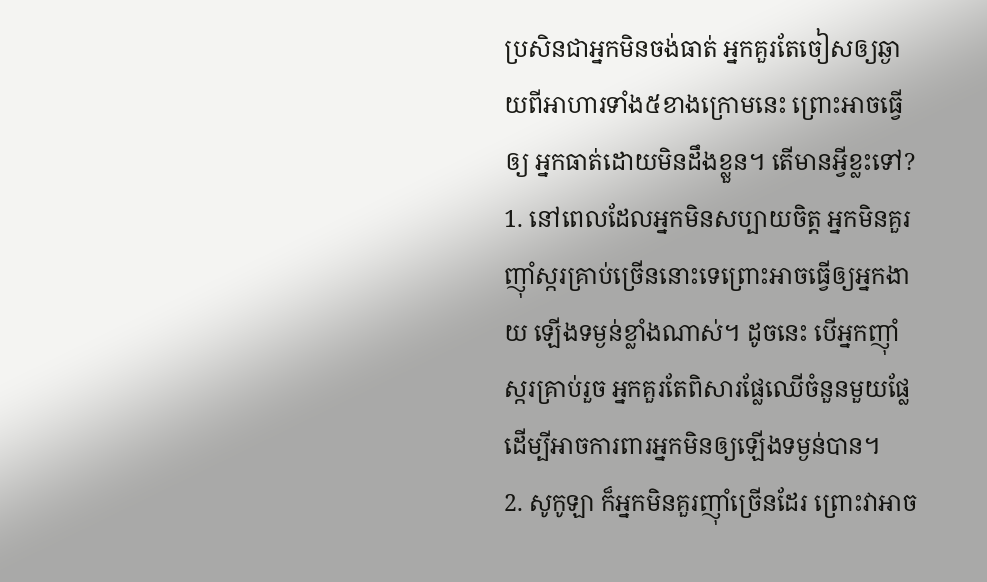ប្រសិនជាអ្នកមិនចង់ធាត់ អ្នកគួរតែចៀសឲ្យឆ្ងាយពីអាហារទាំង៥ខាងក្រោមនេះ ព្រោះអាចធ្វើឲ្យ អ្នកធាត់ដោយមិនដឹងខ្លួន។ តើមានអ្វីខ្លះទៅ?
1. នៅពេលដែលអ្នកមិនសប្បាយចិត្ត អ្នកមិនគួរញ៉ាំស្ករគ្រាប់ច្រើននោះទេព្រោះអាចធ្វើឲ្យអ្នកងាយ ឡើងទម្ងន់ខ្លាំងណាស់។ ដូចនេះ បើអ្នកញ៉ាំស្ករគ្រាប់រួច អ្នកគួរតែពិសារផ្លែឈើចំនួនមួយផ្លែ ដើម្បីអាចការពារអ្នកមិនឲ្យឡើងទម្ងន់បាន។
2. សូកូឡា ក៏អ្នកមិនគួរញ៉ាំច្រើនដែរ ព្រោះវាអាច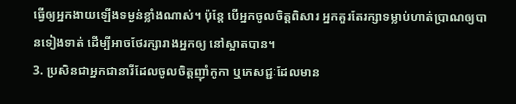ធ្វើឲ្យអ្នកងាយឡើងទម្ងន់ខ្លាំងណាស់។ ប៉ុន្តែ បើអ្នកចូលចិត្តពិសារ អ្នកគួរតែរក្សាទម្លាប់ហាត់ប្រាណឲ្យបានទៀងទាត់ ដើម្បីអាចថែរក្សារាងអ្នកឲ្យ នៅស្អាតបាន។
3. ប្រសិនជាអ្នកជានារីដែលចូលចិត្តញ៉ាំកូកា ឬភេសជ្ជៈដែលមាន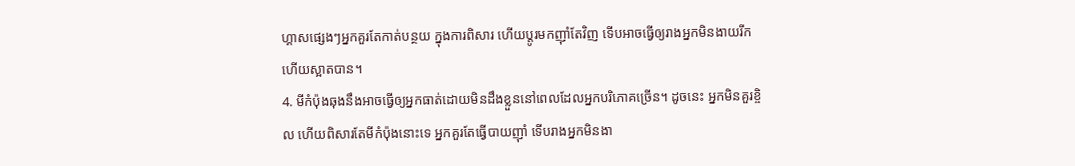ហ្គាសផ្សេងៗអ្នកគួរតែកាត់បន្ថយ ក្នុងការពិសារ ហើយប្តូរមកញ៉ាំតែវិញ ទើបអាចធ្វើឲ្យរាងអ្នកមិនងាយរីក ហើយស្អាតបាន។
4. មីកំប៉ុងឆុងនឹងអាចធ្វើឲ្យអ្នកធាត់ដោយមិនដឹងខ្លួននៅពេលដែលអ្នកបរិភោគច្រើន។ ដូចនេះ អ្នកមិនគួរខ្ចិល ហើយពិសារតែមីកំប៉ុងនោះទេ អ្នកគួរតែធ្វើបាយញ៉ាំ ទើបរាងអ្នកមិនងា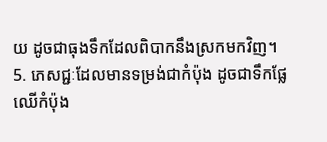យ ដូចជាធុងទឹកដែលពិបាកនឹងស្រកមកវិញ។
5. ភេសជ្ជៈដែលមានទម្រង់ជាកំប៉ុង ដូចជាទឹកផ្លែឈើកំប៉ុង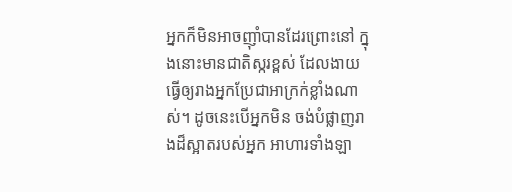អ្នកក៏មិនអាចញ៉ាំបានដែរព្រោះនៅ ក្នុងនោះមានជាតិស្ករខ្ពស់ ដែលងាយធ្វើឲ្យរាងអ្នកប្រែជាអាក្រក់ខ្លាំងណាស់។ ដូចនេះបើអ្នកមិន ចង់បំផ្លាញរាងដ៏ស្អាតរបស់អ្នក អាហារទាំងឡា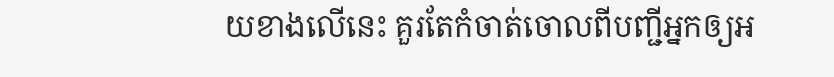យខាងលើនេះ គួរតែកំចាត់ចោលពីបញ្ជីអ្នកឲ្យអ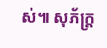ស់៕ សុភ័ក្ត្រ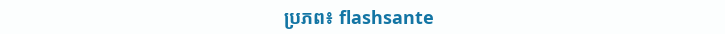ប្រភព៖ flashsante